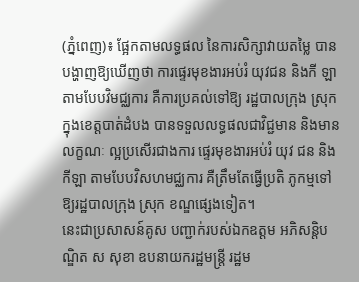(ភ្នំពេញ)៖ ផ្អែកតាមលទ្ធផល នៃការសិក្សាវាយតម្លៃ បានបង្ហាញឱ្យឃើញថា ការផ្ទេរមុខងារអប់រំ យុវជន និងកី ឡា តាមបែបវិមជ្ឈការ គឺការប្រគល់ទៅឱ្យ រដ្ឋបាលក្រុង ស្រុក ក្នុងខេត្តបាត់ដំបង បានទទួលលទ្ធផលជាវិជ្ជមាន និងមានលក្ខណៈ ល្អប្រសើរជាងការ ផ្ទេរមុខងារអប់រំ យុវ ជន និងកីឡា តាមបែបវិសហមជ្ឈការ គឺត្រឹមតែធ្វើប្រតិ ភូកម្មទៅឱ្យរដ្ឋបាលក្រុង ស្រុក ខណ្ឌផ្សេងទៀត។
នេះជាប្រសាសន៍គូស បញ្ជាក់របស់ឯកឧត្ដម អភិសន្តិបណ្ឌិត ស សុខា ឧបនាយករដ្ឋមន្ត្រី រដ្ឋម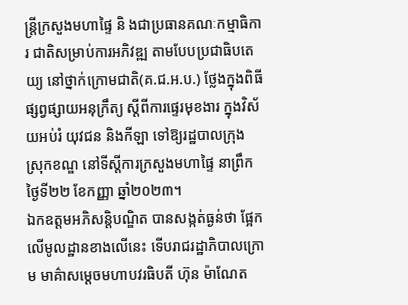ន្ត្រីក្រសួងមហាផ្ទៃ និ ងជាប្រធានគណៈកម្មាធិការ ជាតិសម្រាប់ការអភិវឌ្ឍ តាមបែបប្រជាធិបតេយ្យ នៅថ្នាក់ក្រោមជាតិ(គ.ជ.អ.ប.) ថ្លែងក្នុងពិធីផ្សព្វផ្សាយអនុក្រឹត្យ ស្ដីពីការផ្ទេរមុខងារ ក្នុងវិស័យអប់រំ យុវជន និងកីឡា ទៅឱ្យរដ្ឋបាលក្រុង ស្រុកខណ្ឌ នៅទីស្ដីការក្រសួងមហាផ្ទៃ នាព្រឹកថ្ងៃទី២២ ខែកញ្ញា ឆ្នាំ២០២៣។
ឯកឧត្ដមអភិសន្តិបណ្ឌិត បានសង្កត់ធ្ងន់ថា ផ្អែកលើមូលដ្ឋានខាងលើនេះ ទើបរាជរដ្ឋាភិបាលក្រោម មាគ៌ាសម្ដេចមហាបវរធិបតី ហ៊ុន ម៉ាណែត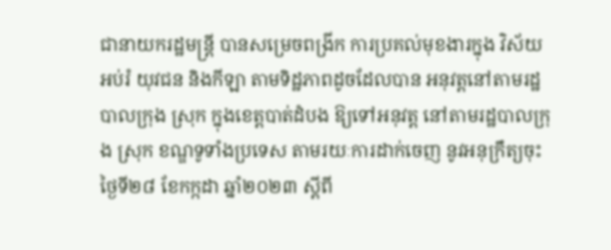ជានាយករដ្ឋមន្ត្រី បានសម្រេចពង្រីក ការប្រគល់មុខងារក្នុង វិស័យអប់រំ យុវជន និងកីឡា តាមទិដ្ឋភាពដូចដែលបាន អនុវត្តនៅតាមរដ្ឋបាលក្រុង ស្រុក ក្នុងខេត្តបាត់ដំបង ឱ្យទៅអនុវត្ត នៅតាមរដ្ឋបាលក្រុង ស្រុក ខណ្ឌទូទាំងប្រទេស តាមរយៈការដាក់ចេញ នូវអនុក្រឹត្យចុះថ្ងៃទី២៨ ខែកក្កដា ឆ្នាំ២០២៣ ស្តីពី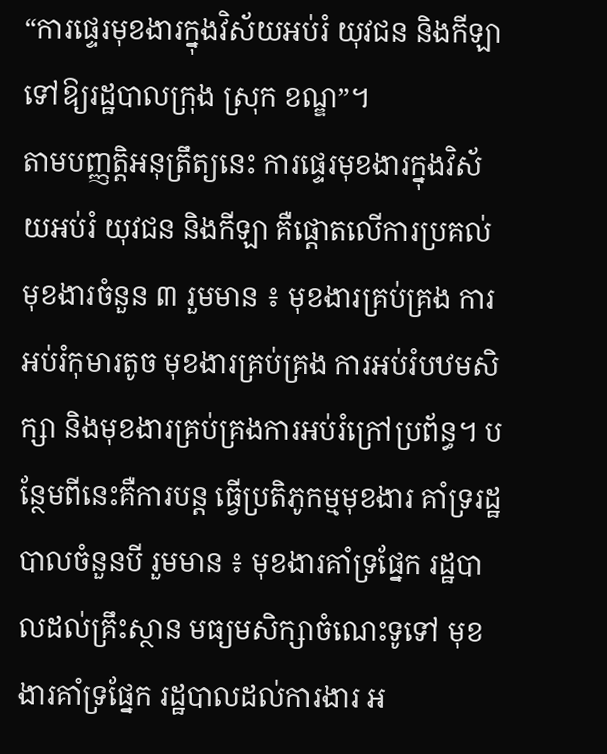“ការផ្ទេរមុខងារក្នុងវិស័យអប់រំ យុវជន និងកីឡា ទៅឱ្យរដ្ឋបាលក្រុង ស្រុក ខណ្ឌ”។
តាមបញ្ញត្តិអនុត្រឹត្យនេះ ការផ្ទេរមុខងារក្នុងវិស័យអប់រំ យុវជន និងកីឡា គឺផ្ដោតលើការប្រគល់ មុខងារចំនួន ៣ រួមមាន ៖ មុខងារគ្រប់គ្រង ការអប់រំកុមារតូច មុខងារគ្រប់គ្រង ការអប់រំបឋមសិក្សា និងមុខងារគ្រប់គ្រងការអប់រំក្រៅប្រព័ន្ធ។ បន្ថែមពីនេះគឺការបន្ត ធ្វើប្រតិភូកម្មមុខងារ គាំទ្ររដ្ឋបាលចំនួនបី រួមមាន ៖ មុខងារគាំទ្រផ្នែក រដ្ឋបាលដល់គ្រឹះស្ថាន មធ្យមសិក្សាចំណេះទូទៅ មុខងារគាំទ្រផ្នែក រដ្ឋបាលដល់ការងារ អ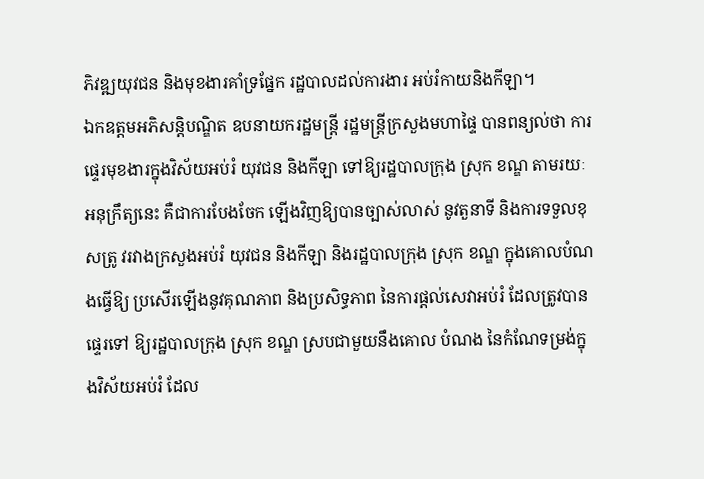ភិវឌ្ឍយុវជន និងមុខងារគាំទ្រផ្នែក រដ្ឋបាលដល់ការងារ អប់រំកាយនិងកីឡា។
ឯកឧត្ដមអភិសន្តិបណ្ឌិត ឧបនាយករដ្ឋមន្ត្រី រដ្ឋមន្ត្រីក្រសួងមហាផ្ទៃ បានពន្យល់ថា ការផ្ទេរមុខងារក្នុងវិស័យអប់រំ យុវជន និងកីឡា ទៅឱ្យរដ្ឋបាលក្រុង ស្រុក ខណ្ឌ តាមរយៈអនុក្រឹត្យនេះ គឺជាការបែងចែក ឡើងវិញឱ្យបានច្បាស់លាស់ នូវតួនាទី និងការទទួលខុសត្រូ វរវាងក្រសួងអប់រំ យុវជន និងកីឡា និងរដ្ឋបាលក្រុង ស្រុក ខណ្ឌ ក្នុងគោលបំណងធ្វើឱ្យ ប្រសើរឡើងនូវគុណភាព និងប្រសិទ្ធភាព នៃការផ្តល់សេវាអប់រំ ដែលត្រូវបានផ្ទេរទៅ ឱ្យរដ្ឋបាលក្រុង ស្រុក ខណ្ឌ ស្របជាមួយនឹងគោល បំណង នៃកំណែទម្រង់ក្នុងវិស័យអប់រំ ដែល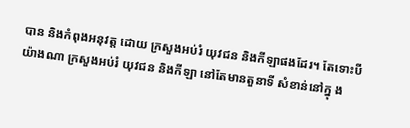បាន និងកំពុងអនុវត្ត ដោយ ក្រសួងអប់រំ យុវជន និងកីឡាផងដែរ។ តែទោះបីយ៉ាងណា ក្រសួងអប់រំ យុវជន និងកីឡា នៅតែមានតួនាទី សំខាន់នៅក្នុ ង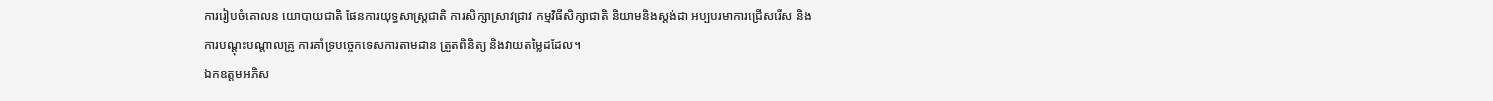ការរៀបចំគោលន យោបាយជាតិ ផែនការយុទ្ធសាស្ត្រជាតិ ការសិក្សាស្រាវជ្រាវ កម្មវិធីសិក្សាជាតិ និយាមនិងស្តង់ដា អប្បបរមាការជ្រើសរើស និងការបណ្តុះបណ្តាលគ្រូ ការគាំទ្របច្ចេកទេសការតាមដាន ត្រួតពិនិត្យ និងវាយតម្លៃដដែល។
ឯកឧត្ដមអភិស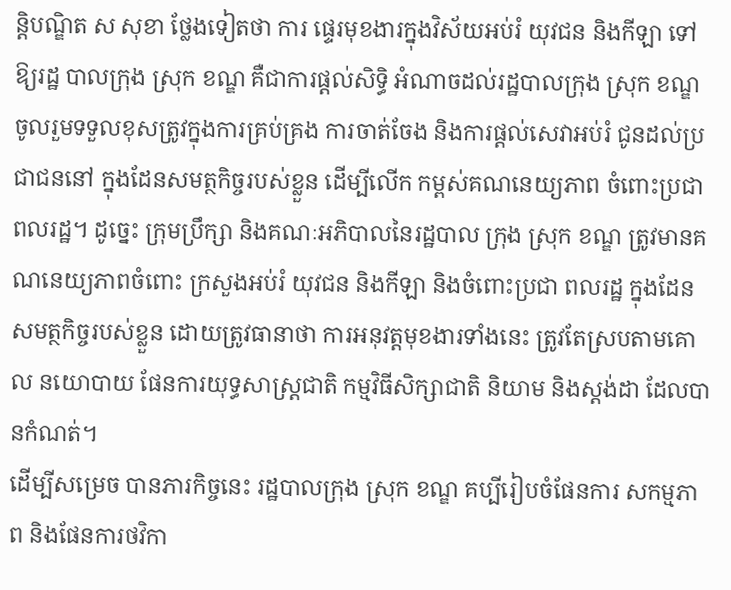ន្តិបណ្ឌិត ស សុខា ថ្លែងទៀតថា ការ ផ្ទេរមុខងារក្នុងវិស័យអប់រំ យុវជន និងកីឡា ទៅឱ្យរដ្ឋ បាលក្រុង ស្រុក ខណ្ឌ គឺជាការផ្តល់សិទ្ធិ អំណាចដល់រដ្ឋបាលក្រុង ស្រុក ខណ្ឌ ចូលរួមទទួលខុសត្រូវក្នុងការគ្រប់គ្រង ការចាត់ចែង និងការផ្តល់សេវាអប់រំ ជូនដល់ប្រជាជននៅ ក្នុងដែនសមត្ថកិច្ចរបស់ខ្លួន ដើម្បីលើក កម្ពស់គណនេយ្យភាព ចំពោះប្រជាពលរដ្ឋ។ ដូច្នេះ ក្រុមប្រឹក្សា និងគណៈអភិបាលនៃរដ្ឋបាល ក្រុង ស្រុក ខណ្ឌ ត្រូវមានគណនេយ្យភាពចំពោះ ក្រសួងអប់រំ យុវជន និងកីឡា និងចំពោះប្រជា ពលរដ្ឋ ក្នុងដែនសមត្ថកិច្ចរបស់ខ្លួន ដោយត្រូវធានាថា ការអនុវត្តមុខងារទាំងនេះ ត្រូវតែស្របតាមគោល នយោបាយ ផែនការយុទ្ធសាស្ត្រជាតិ កម្មវិធីសិក្សាជាតិ និយាម និងស្តង់ដា ដែលបានកំណត់។
ដើម្បីសម្រេច បានភារកិច្ចនេះ រដ្ឋបាលក្រុង ស្រុក ខណ្ឌ គប្បីរៀបចំផែនការ សកម្មភាព និងផែនការថវិកា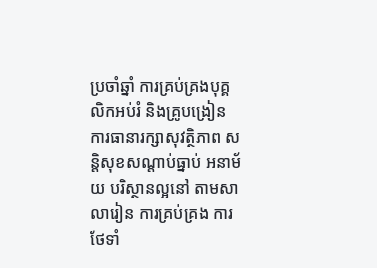ប្រចាំឆ្នាំ ការគ្រប់គ្រងបុគ្គលិកអប់រំ និងគ្រូបង្រៀន ការធានារក្សាសុវត្ថិភាព សន្តិសុខសណ្តាប់ធ្នាប់ អនាម័យ បរិស្ថានល្អនៅ តាមសាលារៀន ការគ្រប់គ្រង ការថែទាំ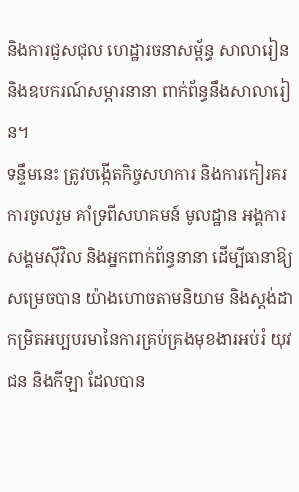និងការជួសជុល ហេដ្ឋារចនាសម្ព័ន្ធ សាលារៀន និងឧបករណ៍សម្ភារនានា ពាក់ព័ន្ធនឹងសាលារៀន។
ទន្ទឹមនេះ ត្រូវបង្កើតកិច្ចសហការ និងការកៀរគរការចូលរួម គាំទ្រពីសហគមន៍ មូលដ្ឋាន អង្គការសង្គមស៊ីវិល និងអ្នកពាក់ព័ន្ធនានា ដើម្បីធានាឱ្យសម្រេចបាន យ៉ាងហោចតាមនិយាម និងស្តង់ដា កម្រិតអប្បបរមានៃការគ្រប់គ្រងមុខងារអប់រំ យុវជន និងកីឡា ដែលបាន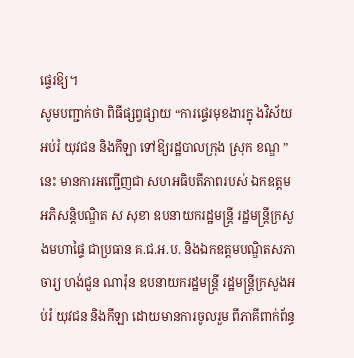ផ្ទេរឱ្យ។
សូមបញ្ជាក់ថា ពិធីផ្សព្វផ្សាយ “ការផ្ទេរមុខងារក្នុ ងវិស័យអប់រំ យុវជន និងកីឡា ទៅឱ្យរដ្ឋបាលក្រុង ស្រុក ខណ្ឌ ”នេះ មានការអញ្ជើញជា សហអធិបតីភាពរបស់ ឯកឧត្តមអភិសន្តិបណ្ឌិត ស សុខា ឧបនាយករដ្ឋមន្ត្រី រដ្ឋមន្ត្រីក្រសួងមហាផ្ទៃ ជាប្រធាន គ.ជ.អ.ប. និងឯកឧត្ដមបណ្ឌិតសភាចារ្យ ហង់ជួន ណារ៉ុន ឧបនាយករដ្ឋមន្ត្រី រដ្ឋមន្ត្រីក្រសួងអប់រំ យុវជន និងកីឡា ដោយមានការចូលរួម ពីភាគីពាក់ព័ន្ធ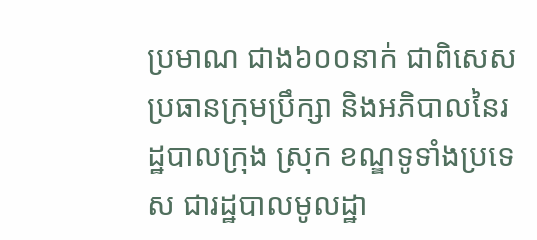ប្រមាណ ជាង៦០០នាក់ ជាពិសេសប្រធានក្រុមប្រឹក្សា និងអភិបាលនៃរដ្ឋបាលក្រុង ស្រុក ខណ្ឌទូទាំងប្រទេស ជារដ្ឋបាលមូលដ្ឋា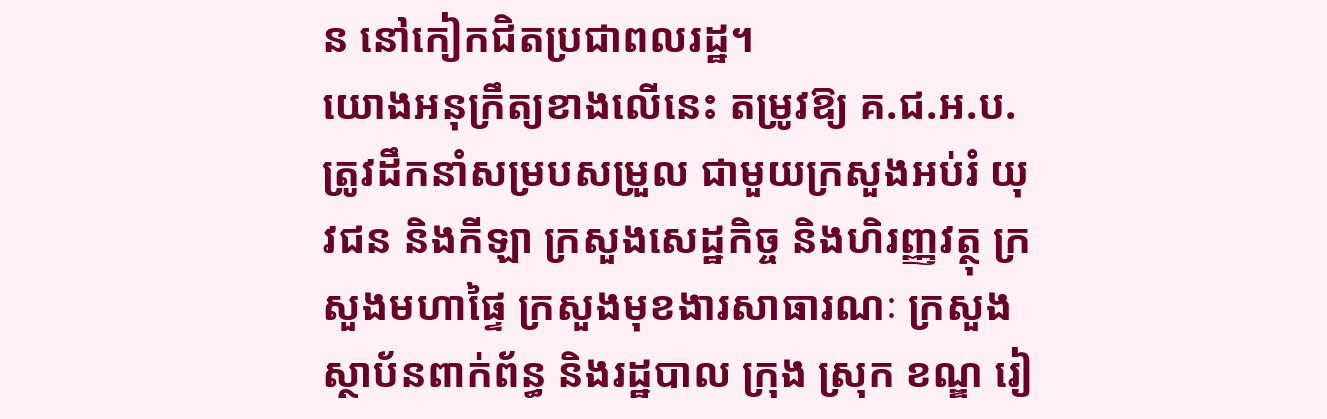ន នៅកៀកជិតប្រជាពលរដ្ឋ។
យោងអនុក្រឹត្យខាងលើនេះ តម្រូវឱ្យ គ.ជ.អ.ប. ត្រូវដឹកនាំសម្របសម្រួល ជាមួយក្រសួងអប់រំ យុវជន និងកីឡា ក្រសួងសេដ្ឋកិច្ច និងហិរញ្ញវត្ថុ ក្រសួងមហាផ្ទៃ ក្រសួងមុខងារសាធារណៈ ក្រសួង ស្ថាប័នពាក់ព័ន្ធ និងរដ្ឋបាល ក្រុង ស្រុក ខណ្ឌ រៀ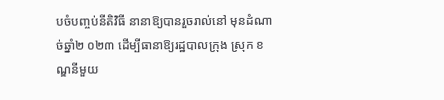បចំបញ្ចប់នីតិវិធី នានាឱ្យបានរួចរាល់នៅ មុនដំណាច់ឆ្នាំ២ ០២៣ ដើម្បីធានាឱ្យរដ្ឋបាលក្រុង ស្រុក ខណ្ឌនីមួយ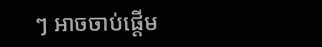ៗ អាចចាប់ផ្តើម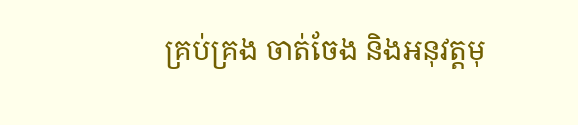គ្រប់គ្រង ចាត់ចែង និងអនុវត្តមុ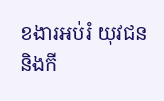ខងារអប់រំ យុវជន និងកី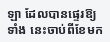ឡា ដែលបានផ្ទេរឱ្យទាំង នេះចាប់ពីខែមក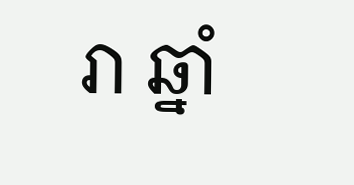រា ឆ្នាំ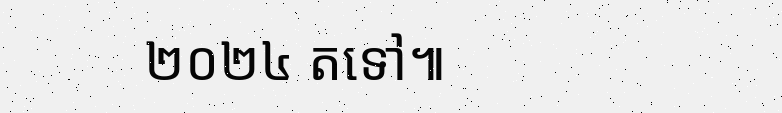២០២៤ តទៅ៕